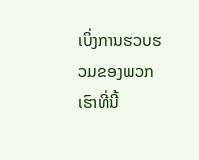ເບິ່ງການຮວບຮວມຂອງພວກເຮົາທີ່ນີ້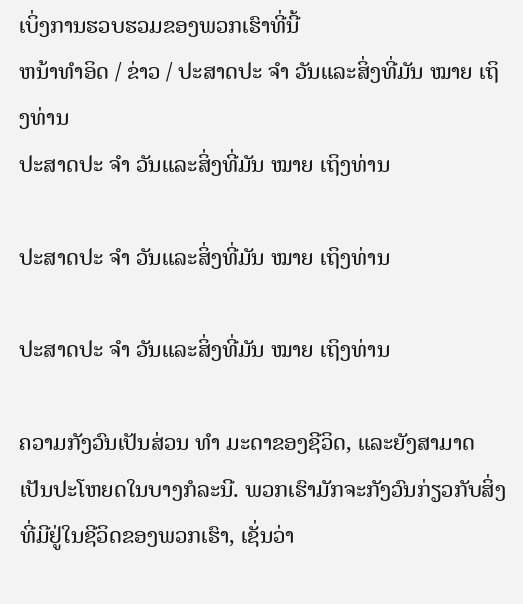ເບິ່ງການຮວບຮວມຂອງພວກເຮົາທີ່ນີ້
ຫນ້າທໍາອິດ / ຂ່າວ / ປະສາດປະ ຈຳ ວັນແລະສິ່ງທີ່ມັນ ໝາຍ ເຖິງທ່ານ
ປະສາດປະ ຈຳ ວັນແລະສິ່ງທີ່ມັນ ໝາຍ ເຖິງທ່ານ

ປະສາດປະ ຈຳ ວັນແລະສິ່ງທີ່ມັນ ໝາຍ ເຖິງທ່ານ

ປະສາດປະ ຈຳ ວັນແລະສິ່ງທີ່ມັນ ໝາຍ ເຖິງທ່ານ

ຄວາມກັງວົນເປັນສ່ວນ ທຳ ມະດາຂອງຊີວິດ, ແລະຍັງສາມາດເປັນປະໂຫຍດໃນບາງກໍລະນີ. ພວກເຮົາມັກຈະກັງວົນກ່ຽວກັບສິ່ງທີ່ມີຢູ່ໃນຊີວິດຂອງພວກເຮົາ, ເຊັ່ນວ່າ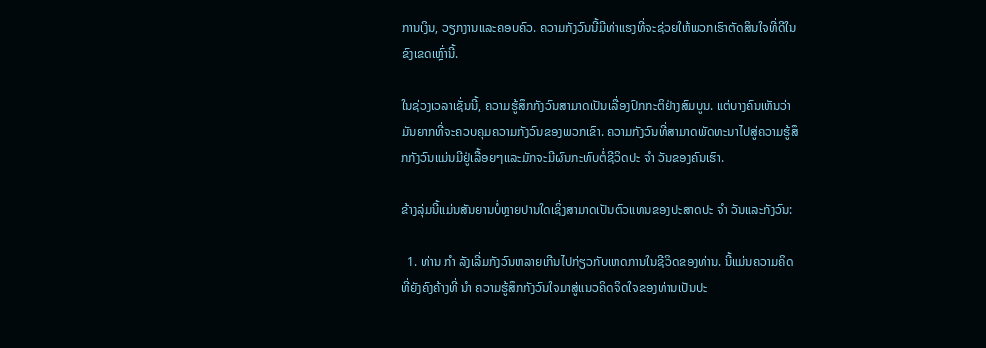ການເງິນ, ວຽກງານແລະຄອບຄົວ. ຄວາມກັງວົນນີ້ມີທ່າແຮງທີ່ຈະຊ່ວຍໃຫ້ພວກເຮົາຕັດສິນໃຈທີ່ດີໃນຂົງເຂດເຫຼົ່ານີ້.

ໃນຊ່ວງເວລາເຊັ່ນນີ້, ຄວາມຮູ້ສຶກກັງວົນສາມາດເປັນເລື່ອງປົກກະຕິຢ່າງສົມບູນ. ແຕ່ບາງຄົນເຫັນວ່າມັນຍາກທີ່ຈະຄວບຄຸມຄວາມກັງວົນຂອງພວກເຂົາ. ຄວາມກັງວົນທີ່ສາມາດພັດທະນາໄປສູ່ຄວາມຮູ້ສຶກກັງວົນແມ່ນມີຢູ່ເລື້ອຍໆແລະມັກຈະມີຜົນກະທົບຕໍ່ຊີວິດປະ ຈຳ ວັນຂອງຄົນເຮົາ.

ຂ້າງລຸ່ມນີ້ແມ່ນສັນຍານບໍ່ຫຼາຍປານໃດເຊິ່ງສາມາດເປັນຕົວແທນຂອງປະສາດປະ ຈຳ ວັນແລະກັງວົນ:

  1. ທ່ານ ກຳ ລັງເລີ່ມກັງວົນຫລາຍເກີນໄປກ່ຽວກັບເຫດການໃນຊີວິດຂອງທ່ານ. ນີ້ແມ່ນຄວາມຄິດທີ່ຍັງຄົງຄ້າງທີ່ ນຳ ຄວາມຮູ້ສຶກກັງວົນໃຈມາສູ່ແນວຄິດຈິດໃຈຂອງທ່ານເປັນປະ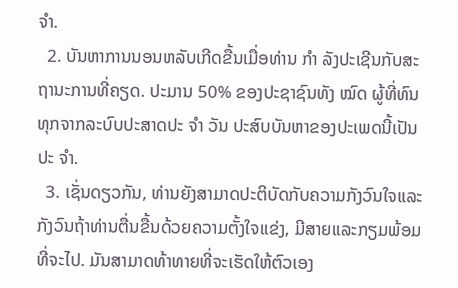ຈຳ.
  2. ບັນຫາການນອນຫລັບເກີດຂື້ນເມື່ອທ່ານ ກຳ ລັງປະເຊີນກັບສະຖານະການທີ່ຄຽດ. ປະມານ 50% ຂອງປະຊາຊົນທັງ ໝົດ ຜູ້ທີ່ທົນທຸກຈາກລະບົບປະສາດປະ ຈຳ ວັນ ປະສົບບັນຫາຂອງປະເພດນີ້ເປັນປະ ຈຳ.
  3. ເຊັ່ນດຽວກັນ, ທ່ານຍັງສາມາດປະຕິບັດກັບຄວາມກັງວົນໃຈແລະກັງວົນຖ້າທ່ານຕື່ນຂື້ນດ້ວຍຄວາມຕັ້ງໃຈແຂ່ງ, ມີສາຍແລະກຽມພ້ອມທີ່ຈະໄປ. ມັນສາມາດທ້າທາຍທີ່ຈະເຮັດໃຫ້ຕົວເອງ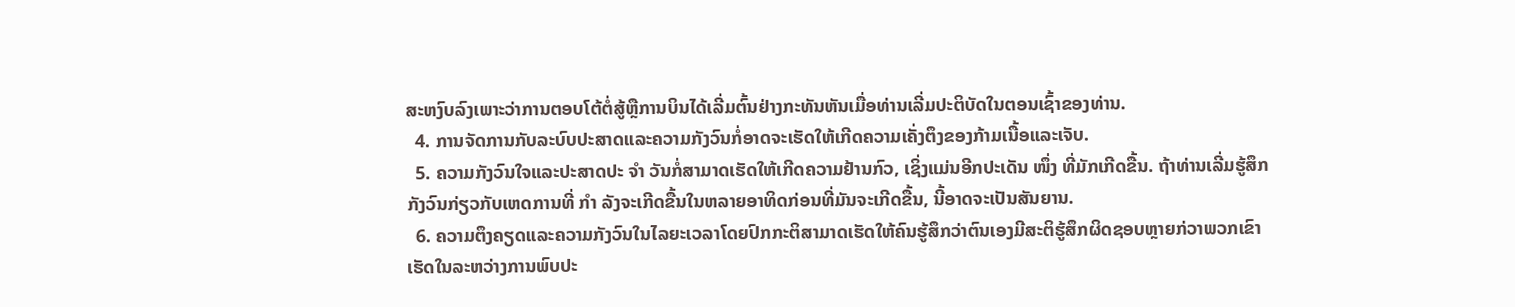ສະຫງົບລົງເພາະວ່າການຕອບໂຕ້ຕໍ່ສູ້ຫຼືການບິນໄດ້ເລີ່ມຕົ້ນຢ່າງກະທັນຫັນເມື່ອທ່ານເລີ່ມປະຕິບັດໃນຕອນເຊົ້າຂອງທ່ານ.
  4. ການຈັດການກັບລະບົບປະສາດແລະຄວາມກັງວົນກໍ່ອາດຈະເຮັດໃຫ້ເກີດຄວາມເຄັ່ງຕຶງຂອງກ້າມເນື້ອແລະເຈັບ.
  5. ຄວາມກັງວົນໃຈແລະປະສາດປະ ຈຳ ວັນກໍ່ສາມາດເຮັດໃຫ້ເກີດຄວາມຢ້ານກົວ, ເຊິ່ງແມ່ນອີກປະເດັນ ໜຶ່ງ ທີ່ມັກເກີດຂື້ນ. ຖ້າທ່ານເລີ່ມຮູ້ສຶກກັງວົນກ່ຽວກັບເຫດການທີ່ ກຳ ລັງຈະເກີດຂື້ນໃນຫລາຍອາທິດກ່ອນທີ່ມັນຈະເກີດຂື້ນ, ນີ້ອາດຈະເປັນສັນຍານ.
  6. ຄວາມຕຶງຄຽດແລະຄວາມກັງວົນໃນໄລຍະເວລາໂດຍປົກກະຕິສາມາດເຮັດໃຫ້ຄົນຮູ້ສຶກວ່າຕົນເອງມີສະຕິຮູ້ສຶກຜິດຊອບຫຼາຍກ່ວາພວກເຂົາເຮັດໃນລະຫວ່າງການພົບປະ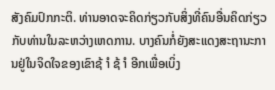ສັງຄົມປົກກະຕິ. ທ່ານອາດຈະຄິດກ່ຽວກັບສິ່ງທີ່ຄົນອື່ນຄິດກ່ຽວກັບທ່ານໃນລະຫວ່າງເຫດການ. ບາງຄົນກໍ່ຍັງສະແດງສະຖານະການຢູ່ໃນຈິດໃຈຂອງເຂົາຊ້ ຳ ຊ້ ຳ ອີກເພື່ອເບິ່ງ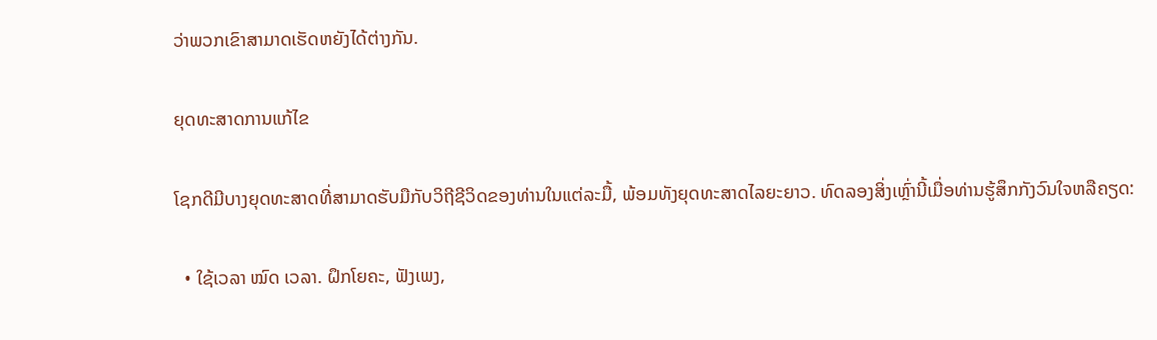ວ່າພວກເຂົາສາມາດເຮັດຫຍັງໄດ້ຕ່າງກັນ.

ຍຸດທະສາດການແກ້ໄຂ

ໂຊກດີມີບາງຍຸດທະສາດທີ່ສາມາດຮັບມືກັບວິຖີຊີວິດຂອງທ່ານໃນແຕ່ລະມື້, ພ້ອມທັງຍຸດທະສາດໄລຍະຍາວ. ທົດລອງສິ່ງເຫຼົ່ານີ້ເມື່ອທ່ານຮູ້ສຶກກັງວົນໃຈຫລືຄຽດ:

  • ໃຊ້ເວລາ ໝົດ ເວລາ. ຝຶກໂຍຄະ, ຟັງເພງ,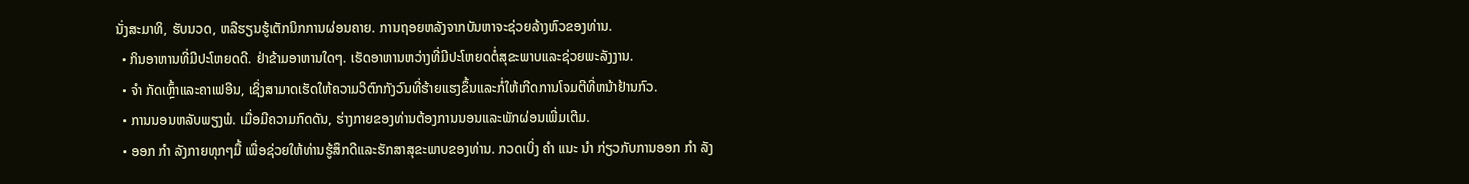ນັ່ງສະມາທິ, ຮັບນວດ, ຫລືຮຽນຮູ້ເຕັກນິກການຜ່ອນຄາຍ. ການຖອຍຫລັງຈາກບັນຫາຈະຊ່ວຍລ້າງຫົວຂອງທ່ານ.
  • ກິນອາຫານທີ່ມີປະໂຫຍດດີ. ຢ່າຂ້າມອາຫານໃດໆ. ເຮັດອາຫານຫວ່າງທີ່ມີປະໂຫຍດຕໍ່ສຸຂະພາບແລະຊ່ວຍພະລັງງານ.
  • ຈຳ ກັດເຫຼົ້າແລະຄາເຟອີນ, ເຊິ່ງສາມາດເຮັດໃຫ້ຄວາມວິຕົກກັງວົນທີ່ຮ້າຍແຮງຂຶ້ນແລະກໍ່ໃຫ້ເກີດການໂຈມຕີທີ່ຫນ້າຢ້ານກົວ.
  • ການນອນຫລັບພຽງພໍ. ເມື່ອມີຄວາມກົດດັນ, ຮ່າງກາຍຂອງທ່ານຕ້ອງການນອນແລະພັກຜ່ອນເພີ່ມເຕີມ.
  • ອອກ ກຳ ລັງກາຍທຸກໆມື້ ເພື່ອຊ່ວຍໃຫ້ທ່ານຮູ້ສຶກດີແລະຮັກສາສຸຂະພາບຂອງທ່ານ. ກວດເບິ່ງ ຄຳ ແນະ ນຳ ກ່ຽວກັບການອອກ ກຳ ລັງ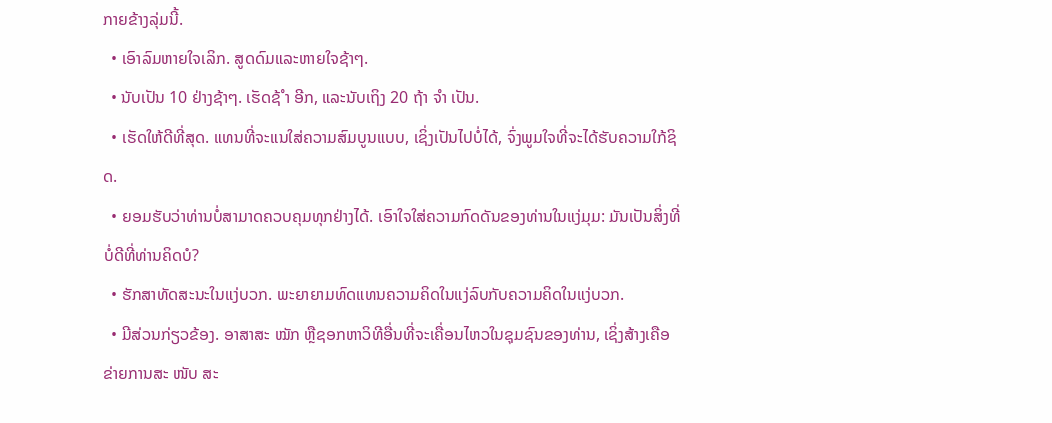ກາຍຂ້າງລຸ່ມນີ້.
  • ເອົາລົມຫາຍໃຈເລິກ. ສູດດົມແລະຫາຍໃຈຊ້າໆ.
  • ນັບເປັນ 10 ຢ່າງຊ້າໆ. ເຮັດຊ້ ຳ ອີກ, ແລະນັບເຖິງ 20 ຖ້າ ຈຳ ເປັນ.
  • ເຮັດໃຫ້ດີທີ່ສຸດ. ແທນທີ່ຈະແນໃສ່ຄວາມສົມບູນແບບ, ເຊິ່ງເປັນໄປບໍ່ໄດ້, ຈົ່ງພູມໃຈທີ່ຈະໄດ້ຮັບຄວາມໃກ້ຊິດ.
  • ຍອມຮັບວ່າທ່ານບໍ່ສາມາດຄວບຄຸມທຸກຢ່າງໄດ້. ເອົາໃຈໃສ່ຄວາມກົດດັນຂອງທ່ານໃນແງ່ມຸມ: ມັນເປັນສິ່ງທີ່ບໍ່ດີທີ່ທ່ານຄິດບໍ?
  • ຮັກສາທັດສະນະໃນແງ່ບວກ. ພະຍາຍາມທົດແທນຄວາມຄິດໃນແງ່ລົບກັບຄວາມຄິດໃນແງ່ບວກ.
  • ມີສ່ວນກ່ຽວຂ້ອງ. ອາສາສະ ໝັກ ຫຼືຊອກຫາວິທີອື່ນທີ່ຈະເຄື່ອນໄຫວໃນຊຸມຊົນຂອງທ່ານ, ເຊິ່ງສ້າງເຄືອຂ່າຍການສະ ໜັບ ສະ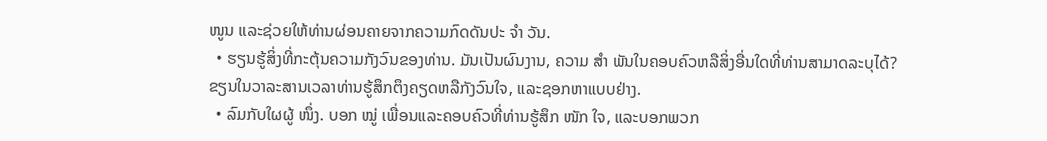ໜູນ ແລະຊ່ວຍໃຫ້ທ່ານຜ່ອນຄາຍຈາກຄວາມກົດດັນປະ ຈຳ ວັນ.
  • ຮຽນຮູ້ສິ່ງທີ່ກະຕຸ້ນຄວາມກັງວົນຂອງທ່ານ. ມັນເປັນຜົນງານ, ຄວາມ ສຳ ພັນໃນຄອບຄົວຫລືສິ່ງອື່ນໃດທີ່ທ່ານສາມາດລະບຸໄດ້? ຂຽນໃນວາລະສານເວລາທ່ານຮູ້ສຶກຕຶງຄຽດຫລືກັງວົນໃຈ, ແລະຊອກຫາແບບຢ່າງ.
  • ລົມກັບໃຜຜູ້ ໜຶ່ງ. ບອກ ໝູ່ ເພື່ອນແລະຄອບຄົວທີ່ທ່ານຮູ້ສຶກ ໜັກ ໃຈ, ແລະບອກພວກ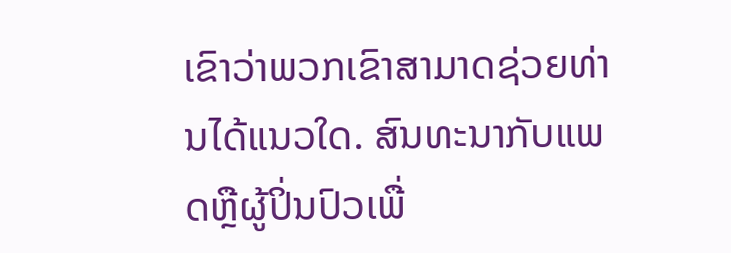ເຂົາວ່າພວກເຂົາສາມາດຊ່ວຍທ່ານໄດ້ແນວໃດ. ສົນທະນາກັບແພດຫຼືຜູ້ປິ່ນປົວເພື່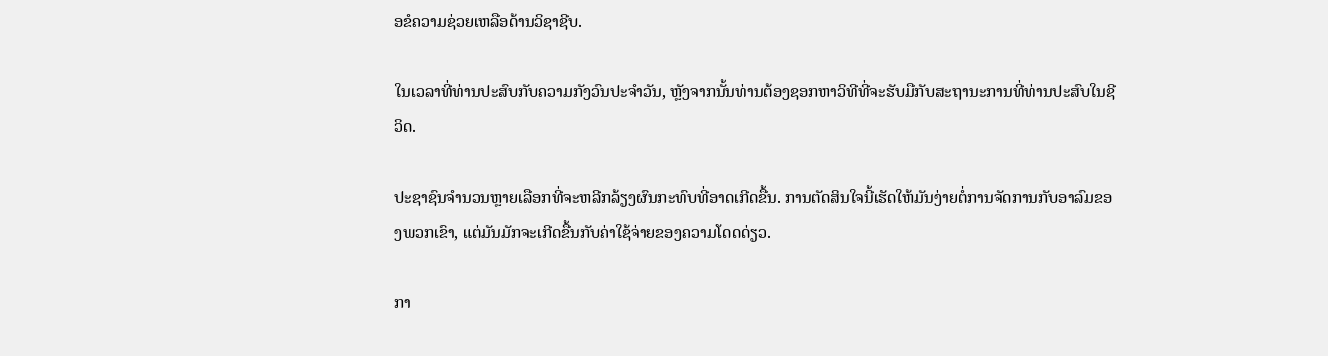ອຂໍຄວາມຊ່ວຍເຫລືອດ້ານວິຊາຊີບ.

ໃນເວລາທີ່ທ່ານປະສົບກັບຄວາມກັງວົນປະຈໍາວັນ, ຫຼັງຈາກນັ້ນທ່ານຕ້ອງຊອກຫາວິທີທີ່ຈະຮັບມືກັບສະຖານະການທີ່ທ່ານປະສົບໃນຊີວິດ.

ປະຊາຊົນຈໍານວນຫຼາຍເລືອກທີ່ຈະຫລີກລ້ຽງຜົນກະທົບທີ່ອາດເກີດຂື້ນ. ການຕັດສິນໃຈນີ້ເຮັດໃຫ້ມັນງ່າຍຕໍ່ການຈັດການກັບອາລົມຂອງພວກເຂົາ, ແຕ່ມັນມັກຈະເກີດຂື້ນກັບຄ່າໃຊ້ຈ່າຍຂອງຄວາມໂດດດ່ຽວ.

ກາ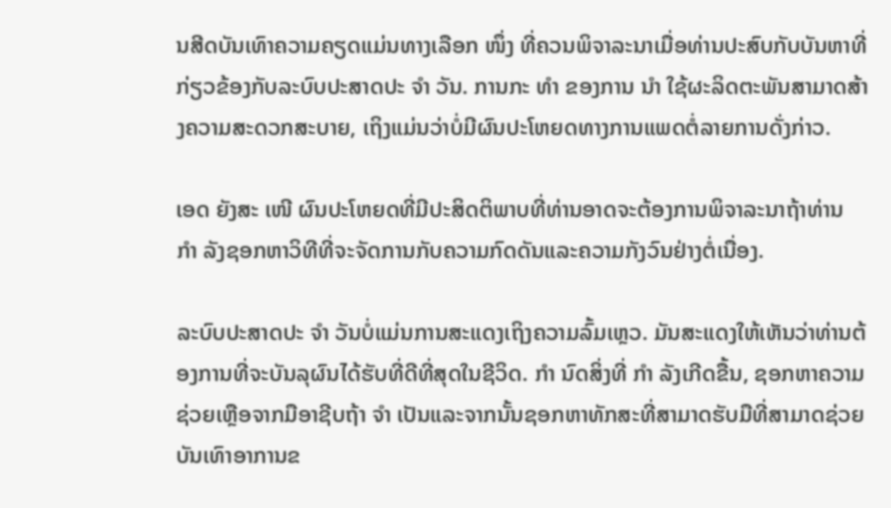ນສີດບັນເທົາຄວາມຄຽດແມ່ນທາງເລືອກ ໜຶ່ງ ທີ່ຄວນພິຈາລະນາເມື່ອທ່ານປະສົບກັບບັນຫາທີ່ກ່ຽວຂ້ອງກັບລະບົບປະສາດປະ ຈຳ ວັນ. ການກະ ທຳ ຂອງການ ນຳ ໃຊ້ຜະລິດຕະພັນສາມາດສ້າງຄວາມສະດວກສະບາຍ, ເຖິງແມ່ນວ່າບໍ່ມີຜົນປະໂຫຍດທາງການແພດຕໍ່ລາຍການດັ່ງກ່າວ.

ເອດ ຍັງສະ ເໜີ ຜົນປະໂຫຍດທີ່ມີປະສິດຕິພາບທີ່ທ່ານອາດຈະຕ້ອງການພິຈາລະນາຖ້າທ່ານ ກຳ ລັງຊອກຫາວິທີທີ່ຈະຈັດການກັບຄວາມກົດດັນແລະຄວາມກັງວົນຢ່າງຕໍ່ເນື່ອງ.

ລະບົບປະສາດປະ ຈຳ ວັນບໍ່ແມ່ນການສະແດງເຖິງຄວາມລົ້ມເຫຼວ. ມັນສະແດງໃຫ້ເຫັນວ່າທ່ານຕ້ອງການທີ່ຈະບັນລຸຜົນໄດ້ຮັບທີ່ດີທີ່ສຸດໃນຊີວິດ. ກຳ ນົດສິ່ງທີ່ ກຳ ລັງເກີດຂື້ນ, ຊອກຫາຄວາມຊ່ວຍເຫຼືອຈາກມືອາຊີບຖ້າ ຈຳ ເປັນແລະຈາກນັ້ນຊອກຫາທັກສະທີ່ສາມາດຮັບມືທີ່ສາມາດຊ່ວຍບັນເທົາອາການຂ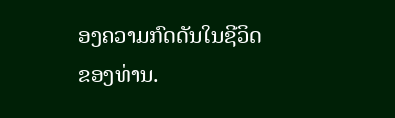ອງຄວາມກົດດັນໃນຊີວິດຂອງທ່ານ.